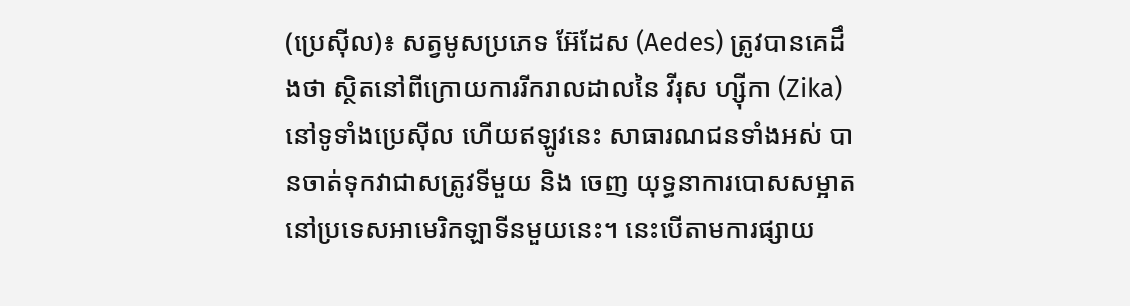(ប្រេស៊ីល)៖ សត្វមូសប្រភេទ អ៊ែដែស (Aedes) ត្រូវបានគេដឹងថា ស្ថិតនៅពីក្រោយការរីករាលដាលនៃ វីរុស ហ្ស៊ីកា (Zika) នៅទូទាំងប្រេស៊ីល ហើយឥឡូវនេះ សាធារណជនទាំងអស់ បានចាត់ទុកវាជាសត្រូវទីមួយ និង ចេញ យុទ្ធនាការបោសសម្អាត នៅប្រទេសអាមេរិកឡាទីនមួយនេះ។ នេះបើតាមការផ្សាយ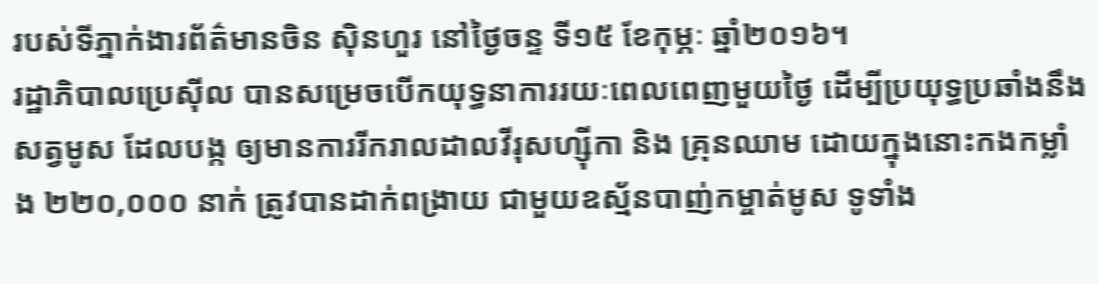របស់ទីភ្នាក់ងារព័ត៌មានចិន ស៊ិនហួរ នៅថ្ងៃចន្ទ ទី១៥ ខែកុម្ភៈ ឆ្នាំ២០១៦។
រដ្ឋាភិបាលប្រេស៊ីល បានសម្រេចបើកយុទ្ធនាការរយៈពេលពេញមួយថ្ងៃ ដើម្បីប្រយុទ្ធប្រឆាំងនឹងសត្វមូស ដែលបង្ក ឲ្យមានការរីករាលដាលវីរុសហ្ស៊ីកា និង គ្រុនឈាម ដោយក្នុងនោះកងកម្លាំង ២២០,០០០ នាក់ ត្រូវបានដាក់ពង្រាយ ជាមួយឧស្ម័នបាញ់កម្ចាត់មូស ទូទាំង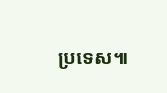ប្រទេស៕